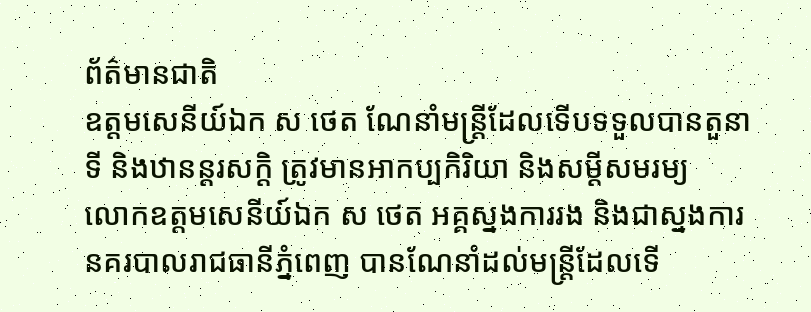ព័ត៌មានជាតិ
ឧត្តមសេនីយ៍ឯក ស ថេត ណែនាំមន្ត្រីដែលទើបទទួលបានតួនាទី និងឋានន្តរសក្តិ ត្រូវមានអាកប្បកិរិយា និងសម្តីសមរម្យ
លោកឧត្តមសេនីយ៍ឯក ស ថេត អគ្គស្នងការរង និងជាស្នងការនគរបាលរាជធានីភ្នំពេញ បានណែនាំដល់មន្ត្រីដែលទើ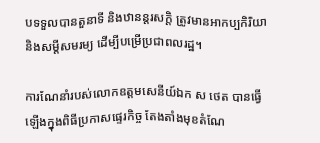បទទួលបានតួនាទី និងឋានន្តរសក្តិ ត្រូវមានអាកប្បកិរិយា និងសម្តីសមរម្យ ដើម្បីបម្រើប្រជាពលរដ្ឋ។

ការណែនាំរបស់លោកឧត្តមសេនីយ៍ឯក ស ថេត បានធ្វើឡើងក្នុងពិធីប្រកាសផ្ទេរកិច្ច តែងតាំងមុខតំណែ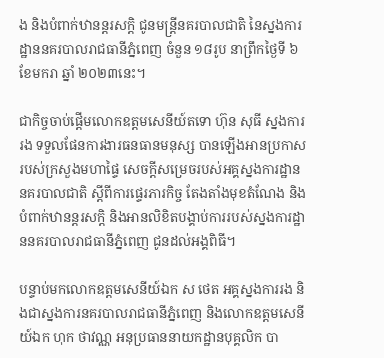ង និងបំពាក់ឋានន្តរសក្តិ ជូនមន្ត្រីនគរបាលជាតិ នៃស្នងការដ្ឋាននគរបាលរាជធានីភ្នំពេញ ចំនួន ១៨រូប នាព្រឹកថ្ងៃទី ៦ ខែមករា ឆ្នាំ ២០២៣នេះ។

ជាកិច្ចចាប់ផ្ដើមលោកឧត្តមសេនីយ៍តទោ ហ៊ុន សុធី ស្នងការរង ទទួលផែនការងារធនធានមនុស្ស បានឡើងអានប្រកាសរបស់ក្រសួងមហាផ្ទៃ សេចក្តីសម្រេចរបស់អគ្គស្នងការដ្ឋាននគរបាលជាតិ ស្តីពីការផ្ទេរភារកិច្ច តែងតាំងមុខតំណែង និងបំពាក់ឋានន្តរសក្តិ និងអានលិខិតបង្គាប់ការរបស់ស្នងការដ្ឋាននគរបាលរាជធានីភ្នំពេញ ជូនដល់អង្គពិធី។

បន្ទាប់មកលោកឧត្តមសេនីយ៍ឯក ស ថេត អគ្គស្នងការរង និងជាស្នងការនគរបាលរាជធានីភ្នំពេញ និងលោកឧត្តមសេនីយ៍ឯក ហុក ថាវណ្ណ អនុប្រធាននាយកដ្ឋានបុគ្គលិក បា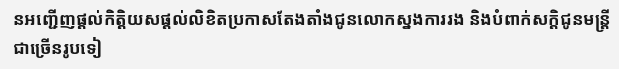នអញ្ជើញផ្តល់កិត្តិយសផ្តល់លិខិតប្រកាសតែងតាំងជូនលោកស្នងការរង និងបំពាក់សក្តិជូនមន្ត្រីជាច្រើនរូបទៀ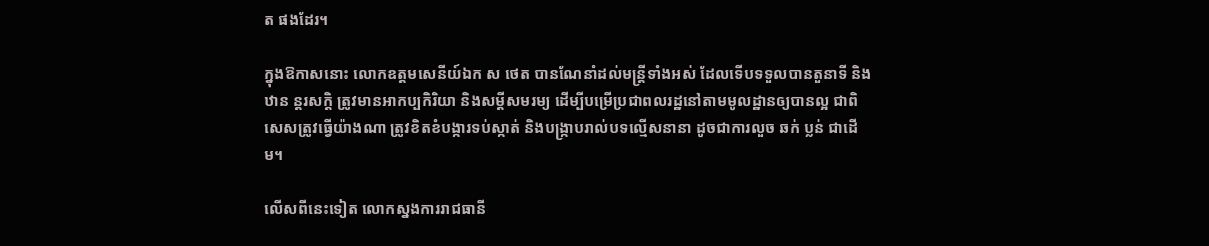ត ផងដែរ។

ក្នុងឱកាសនោះ លោកឧត្តមសេនីយ៍ឯក ស ថេត បានណែនាំដល់មន្ត្រីទាំងអស់ ដែលទើបទទួលបានតួនាទី និងឋាន ន្តរសក្តិ ត្រូវមានអាកប្បកិរិយា និងសម្តីសមរម្យ ដើម្បីបម្រើប្រជាពលរដ្ឋនៅតាមមូលដ្ឋានឲ្យបានល្អ ជាពិសេសត្រូវធ្វើយ៉ាងណា ត្រូវខិតខំបង្ការទប់ស្កាត់ និងបង្ក្រាបរាល់បទល្មើសនានា ដូចជាការលួច ឆក់ ប្លន់ ជាដើម។

លើសពីនេះទៀត លោកស្នងការរាជធានី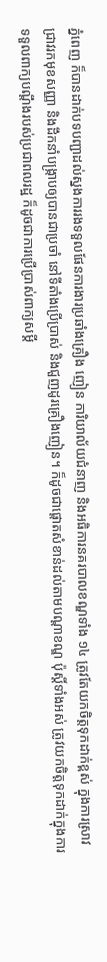ភ្នំពេញ ក៏បានដាក់បទបញ្ជាដល់ស្នងការរងទទួលផែនការងារប្រឆាំងគ្រឿង ញៀន ការិយាល័យជំនាញ និងអធិការនគរបាលខណ្ឌទាំង ១៤ ត្រូវតែយកចិត្តទុកដាក់ខ្ពស់ ក្នុងការស្រាវជ្រាវរកមុខសញ្ញា និងដឹកនាំបង្ក្រាបឲ្យបានជាប្រចាំ នៅទីតាំងប្រើប្រាស់ និងជួញដូរគ្រឿងញៀន។ ក៏ដូចជាផ្តោតសំខាន់ដល់តាមបណ្តាខណ្ឌ ប៉ុស្តិ៍ទាំងអស់ ត្រូវយកចិត្តទុកដាក់ក្នុងការទទួលពាក្យបណ្តឹងរបស់ប្រជាពលរដ្ឋ ក៏ដូចជាការប្រើប្រាស់ពាក្យសម្តី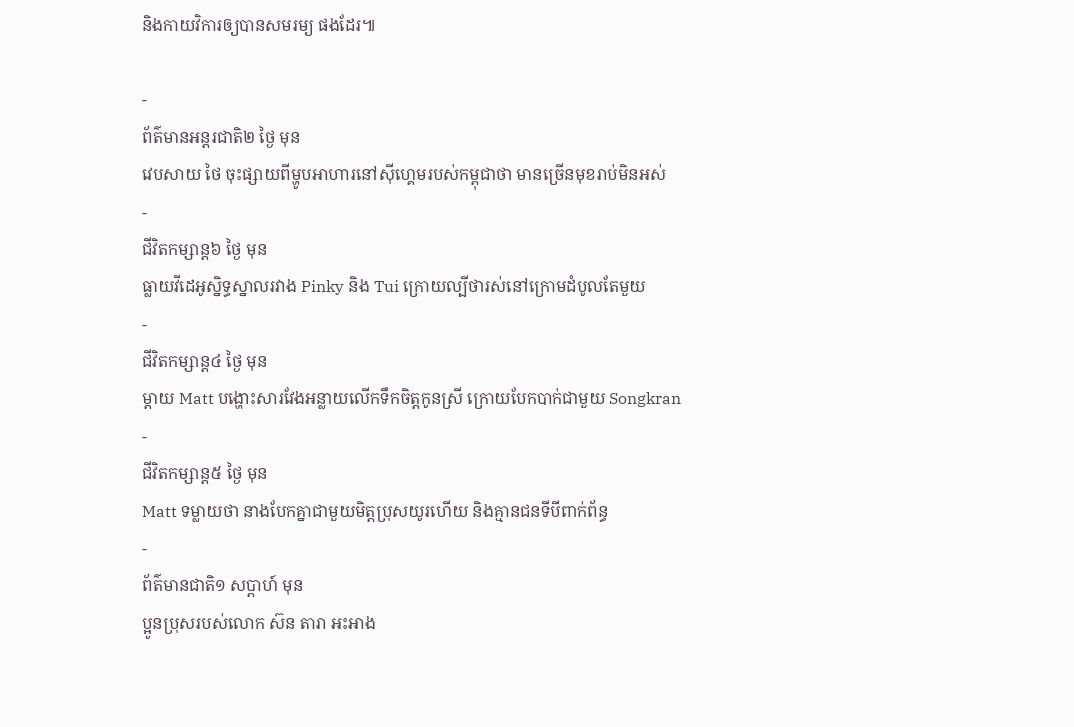និងកាយវិការឲ្យបានសមរម្យ ផងដែរ៕

-
ព័ត៌មានអន្ដរជាតិ២ ថ្ងៃ មុន
វេបសាយ ថៃ ចុះផ្សាយពីម្ហូបអាហារនៅស៊ីហ្គេមរបស់កម្ពុជាថា មានច្រើនមុខរាប់មិនអស់
-
ជីវិតកម្សាន្ដ៦ ថ្ងៃ មុន
ធ្លាយវីដេអូស្និទ្ធស្នាលរវាង Pinky និង Tui ក្រោយល្បីថារស់នៅក្រោមដំបូលតែមួយ
-
ជីវិតកម្សាន្ដ៤ ថ្ងៃ មុន
ម្ដាយ Matt បង្ហោះសារវែងអន្លាយលើកទឹកចិត្តកូនស្រី ក្រោយបែកបាក់ជាមួយ Songkran
-
ជីវិតកម្សាន្ដ៥ ថ្ងៃ មុន
Matt ទម្លាយថា នាងបែកគ្នាជាមួយមិត្តប្រុសយូរហើយ និងគ្មានជនទីបីពាក់ព័ន្ធ
-
ព័ត៌មានជាតិ១ សប្តាហ៍ មុន
ប្អូនប្រុសរបស់លោក ស៊ន តារា អះអាង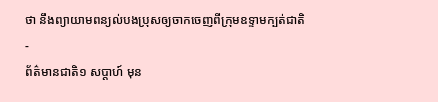ថា នឹងព្យាយាមពន្យល់បងប្រុសឲ្យចាកចេញពីក្រុមឧទ្ទាមក្បត់ជាតិ
-
ព័ត៌មានជាតិ១ សប្តាហ៍ មុន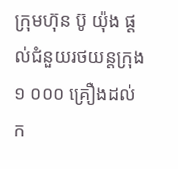ក្រុមហ៊ុន ប៊ូ យ៉ុង ផ្ដល់ជំនួយរថយន្តក្រុង ១ ០០០ គ្រឿងដល់ក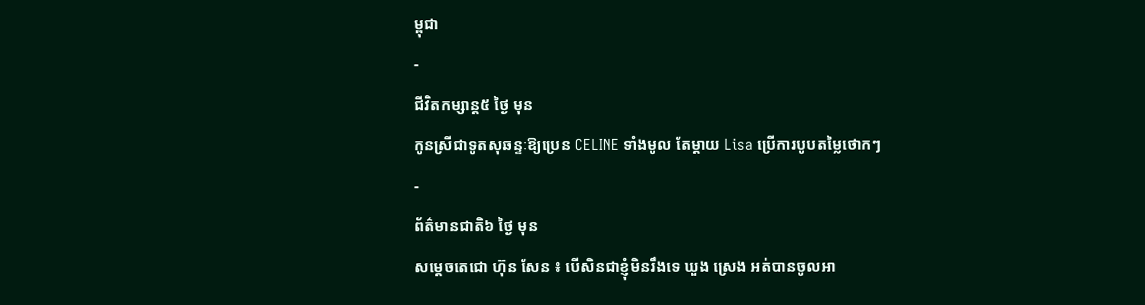ម្ពុជា
-
ជីវិតកម្សាន្ដ៥ ថ្ងៃ មុន
កូនស្រីជាទូតសុឆន្ទៈឱ្យប្រេន CELINE ទាំងមូល តែម្ដាយ Lisa ប្រើការបូបតម្លៃថោកៗ
-
ព័ត៌មានជាតិ៦ ថ្ងៃ មុន
សម្ដេចតេជោ ហ៊ុន សែន ៖ បើសិនជាខ្ញុំមិនរឹងទេ ឃួង ស្រេង អត់បានចូលអា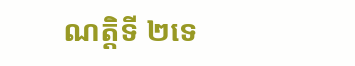ណត្តិទី ២ទេ